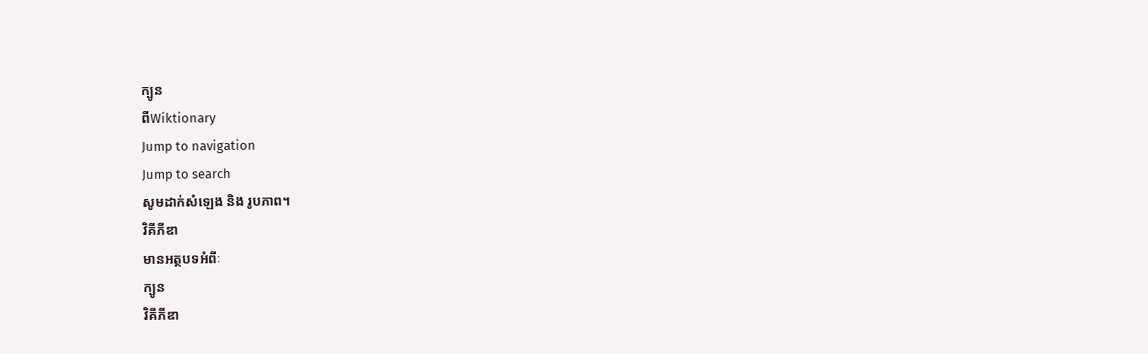ក្បូន
ពីWiktionary
Jump to navigation
Jump to search
សូមដាក់សំឡេង និង រូបភាព។
វិគីភីឌា
មានអត្ថបទអំពីៈ
ក្បូន
វិគីភីឌា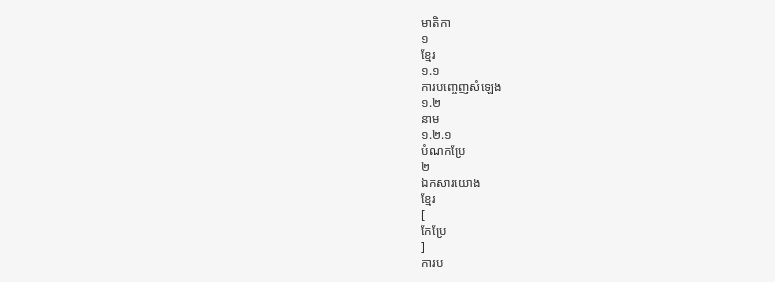មាតិកា
១
ខ្មែរ
១.១
ការបញ្ចេញសំឡេង
១.២
នាម
១.២.១
បំណកប្រែ
២
ឯកសារយោង
ខ្មែរ
[
កែប្រែ
]
ការប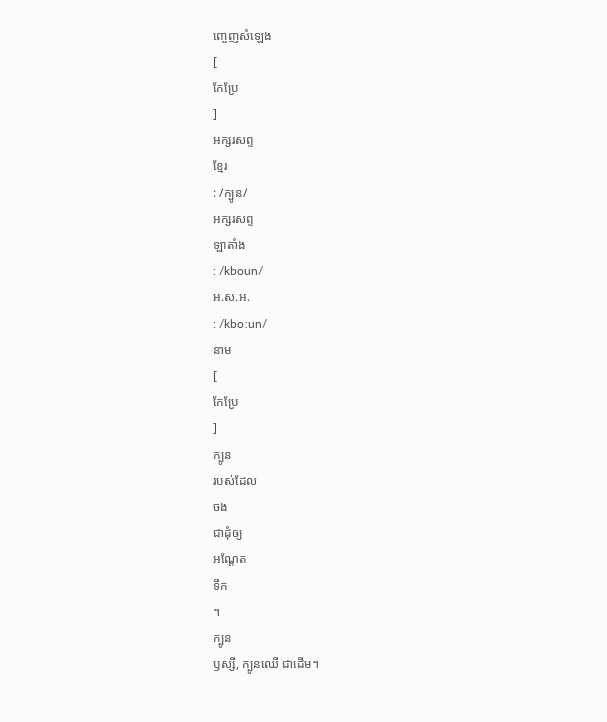ញ្ចេញសំឡេង
[
កែប្រែ
]
អក្សរសព្ទ
ខ្មែរ
: /ក្បូន/
អក្សរសព្ទ
ឡាតាំង
: /kboun/
អ.ស.អ.
: /kboːun/
នាម
[
កែប្រែ
]
ក្បូន
របស់ដែល
ចង
ជាដុំឲ្យ
អណ្ដែត
ទឹក
។
ក្បូន
ឫស្សី, ក្បូនឈើ ជាដើម។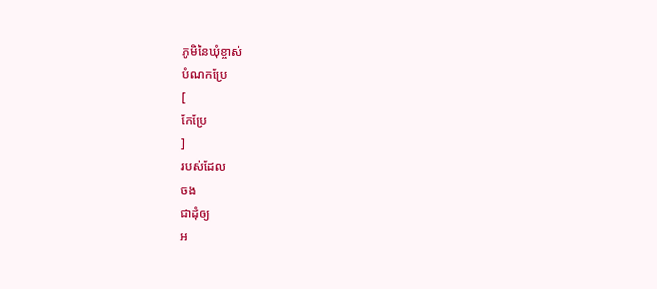ភូមិនៃឃុំខ្ចាស់
បំណកប្រែ
[
កែប្រែ
]
របស់ដែល
ចង
ជាដុំឲ្យ
អ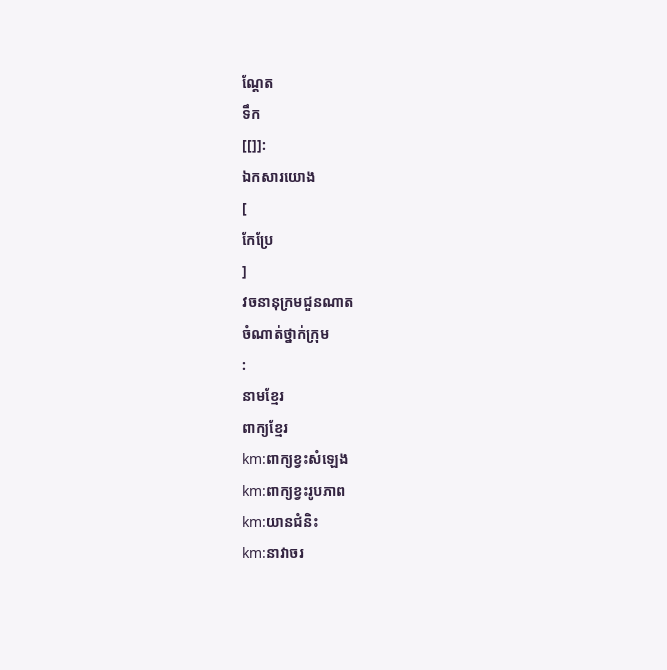ណ្ដែត
ទឹក
[[]]:
ឯកសារយោង
[
កែប្រែ
]
វចនានុក្រមជួនណាត
ចំណាត់ថ្នាក់ក្រុម
:
នាមខ្មែរ
ពាក្យខ្មែរ
km:ពាក្យខ្វះសំឡេង
km:ពាក្យខ្វះរូបភាព
km:យានជំនិះ
km:នាវាចរ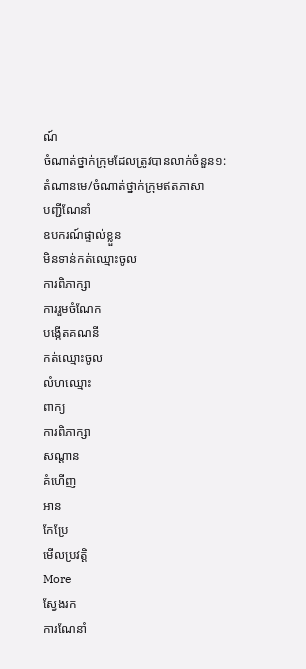ណ៍
ចំណាត់ថ្នាក់ក្រុមដែលត្រូវបានលាក់ចំនួន១:
តំណានមេ/ចំណាត់ថ្នាក់ក្រុមឥតភាសា
បញ្ជីណែនាំ
ឧបករណ៍ផ្ទាល់ខ្លួន
មិនទាន់កត់ឈ្មោះចូល
ការពិភាក្សា
ការរួមចំណែក
បង្កើតគណនី
កត់ឈ្មោះចូល
លំហឈ្មោះ
ពាក្យ
ការពិភាក្សា
សណ្ដាន
គំហើញ
អាន
កែប្រែ
មើលប្រវត្តិ
More
ស្វែងរក
ការណែនាំ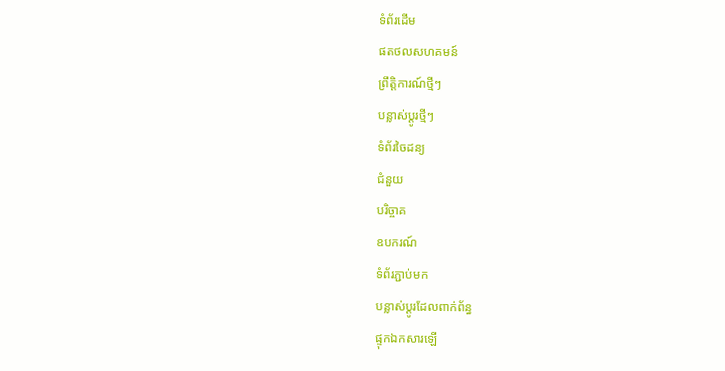ទំព័រដើម
ផតថលសហគមន៍
ព្រឹត្តិការណ៍ថ្មីៗ
បន្លាស់ប្ដូរថ្មីៗ
ទំព័រចៃដន្យ
ជំនួយ
បរិច្ចាគ
ឧបករណ៍
ទំព័រភ្ជាប់មក
បន្លាស់ប្ដូរដែលពាក់ព័ន្ធ
ផ្ទុកឯកសារឡើ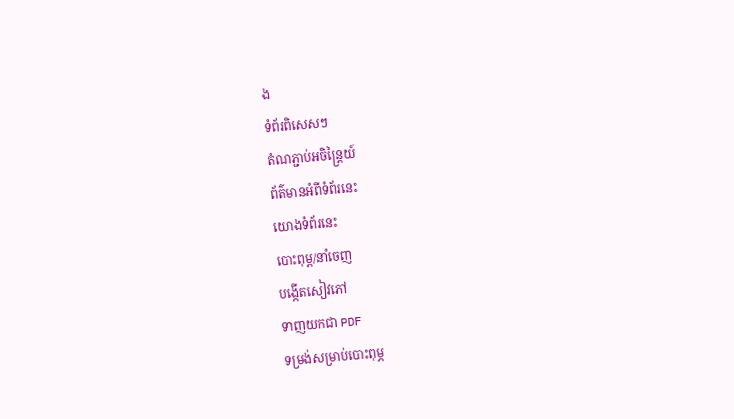ង
ទំព័រពិសេសៗ
តំណភ្ជាប់អចិន្ត្រៃយ៍
ព័ត៌មានអំពីទំព័រនេះ
យោងទំព័រនេះ
បោះពុម្ព/នាំចេញ
បង្កើតសៀវភៅ
ទាញយកជា PDF
ទម្រង់សម្រាប់បោះពុម្ភ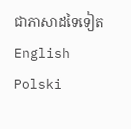ជាភាសាដទៃទៀត
English
Polski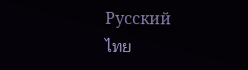Русский
ไทย